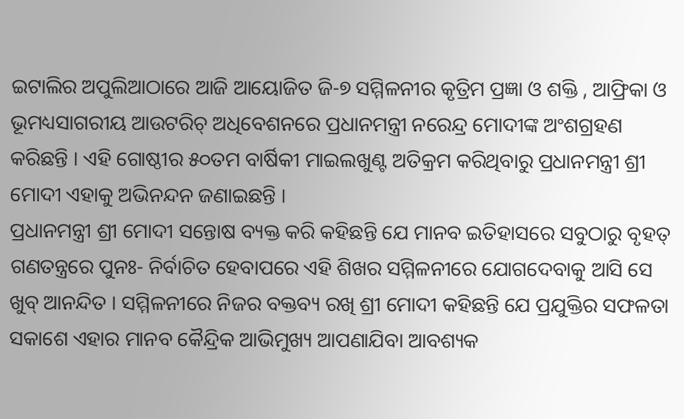ଇଟାଲିର ଅପୁଲିଆଠାରେ ଆଜି ଆୟୋଜିତ ଜି-୭ ସମ୍ମିଳନୀର କୃତ୍ରିମ ପ୍ରଜ୍ଞା ଓ ଶକ୍ତି , ଆଫ୍ରିକା ଓ ଭୂମଧ୍ୟସାଗରୀୟ ଆଉଟରିଚ୍ ଅଧିବେଶନରେ ପ୍ରଧାନମନ୍ତ୍ରୀ ନରେନ୍ଦ୍ର ମୋଦୀଙ୍କ ଅଂଶଗ୍ରହଣ କରିଛନ୍ତି । ଏହି ଗୋଷ୍ଠୀର ୫୦ତମ ବାର୍ଷିକୀ ମାଇଲଖୁଣ୍ଟ ଅତିକ୍ରମ କରିଥିବାରୁ ପ୍ରଧାନମନ୍ତ୍ରୀ ଶ୍ରୀ ମୋଦୀ ଏହାକୁ ଅଭିନନ୍ଦନ ଜଣାଇଛନ୍ତି ।
ପ୍ରଧାନମନ୍ତ୍ରୀ ଶ୍ରୀ ମୋଦୀ ସନ୍ତୋଷ ବ୍ୟକ୍ତ କରି କହିଛନ୍ତି ଯେ ମାନବ ଇତିହାସରେ ସବୁଠାରୁ ବୃହତ୍ ଗଣତନ୍ତ୍ରରେ ପୁନଃ- ନିର୍ବାଚିତ ହେବାପରେ ଏହି ଶିଖର ସମ୍ମିଳନୀରେ ଯୋଗଦେବାକୁ ଆସି ସେ ଖୁବ୍ ଆନନ୍ଦିତ । ସମ୍ମିଳନୀରେ ନିଜର ବକ୍ତବ୍ୟ ରଖି ଶ୍ରୀ ମୋଦୀ କହିଛନ୍ତି ଯେ ପ୍ରଯୁକ୍ତିର ସଫଳତା ସକାଶେ ଏହାର ମାନବ କୈନ୍ଦ୍ରିକ ଆଭିମୁଖ୍ୟ ଆପଣାଯିବା ଆବଶ୍ୟକ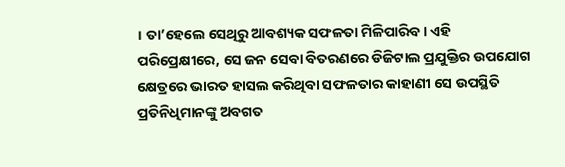। ତା’ହେଲେ ସେଥିରୁ ଆବଶ୍ୟକ ସଫଳତା ମିଳିପାରିବ । ଏହି ପରିପ୍ରେକ୍ଷୀରେ, ସେ ଜନ ସେବା ବିତରଣରେ ଡିଜିଟାଲ ପ୍ରଯୁକ୍ତିର ଉପଯୋଗ କ୍ଷେତ୍ରରେ ଭାରତ ହାସଲ କରିଥିବା ସଫଳତାର କାହାଣୀ ସେ ଉପସ୍ଥିତି ପ୍ରତିନିଧିମାନଙ୍କୁ ଅବଗତ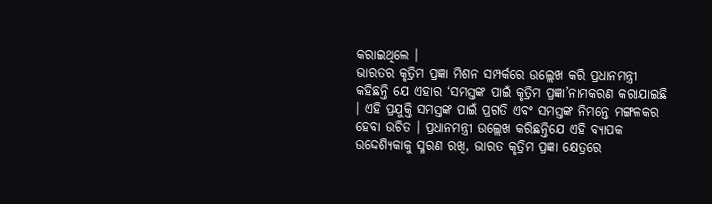କରାଇଥିଲେ ।
ଭାରତର କୃତ୍ରିମ ପ୍ରଜ୍ଞା ମିଶନ ସମ୍ପର୍କରେ ଉଲ୍ଲେଖ କରି ପ୍ରଧାନମନ୍ତ୍ରୀ କହିଛନ୍ତି ଯେ ଏହାର ‘ସମସ୍ତଙ୍କ ପାଇଁ କୃତ୍ରିମ ପ୍ରଜ୍ଞା’ନାମକରଣ କରାଯାଇଛି । ଏହି ପ୍ରଯୁକ୍ତି ସମସ୍ତଙ୍କ ପାଇଁ ପ୍ରଗତି ଏବଂ ସମସ୍ତଙ୍କ ନିମନ୍ତେ ମଙ୍ଗଳକର ହେବା ଉଚିତ । ପ୍ରଧାନମନ୍ତ୍ରୀ ଉଲ୍ଲେଖ କରିଛନ୍ତିଯେ ଏହି ବ୍ୟାପକ ଉଦ୍ଦେଶ୍ୟିକାକୁ ସ୍ମରଣ ରଖି, ଭାରତ କୃତ୍ରିମ ପ୍ରଜ୍ଞା କ୍ଷେତ୍ରରେ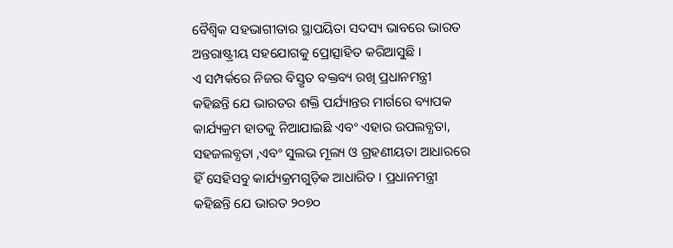ବୈଶ୍ୱିକ ସହଭାଗୀତାର ସ୍ଥାପୟିତା ସଦସ୍ୟ ଭାବରେ ଭାରତ ଅନ୍ତରାଷ୍ଟ୍ରୀୟ ସହଯୋଗକୁ ପ୍ରୋତ୍ସାହିତ କରିଆସୁଛି ।
ଏ ସମ୍ପର୍କରେ ନିଜର ବିସ୍ତୃତ ବକ୍ତବ୍ୟ ରଖି ପ୍ରଧାନମନ୍ତ୍ରୀ କହିଛନ୍ତି ଯେ ଭାରତର ଶକ୍ତି ପର୍ଯ୍ୟାନ୍ତର ମାର୍ଗରେ ବ୍ୟାପକ କାର୍ଯ୍ୟକ୍ରମ ହାତକୁ ନିଆଯାଇଛି ଏବଂ ଏହାର ଉପଲବ୍ଧତା, ସହଜଲବ୍ଧତା ,ଏବଂ ସୁଲଭ ମୂଲ୍ୟ ଓ ଗ୍ରହଣୀୟତା ଆଧାରରେ ହିଁ ସେହିସବୁ କାର୍ଯ୍ୟକ୍ରମଗୁଡ଼ିକ ଆଧାରିତ । ପ୍ରଧାନମନ୍ତ୍ରୀ କହିଛନ୍ତି ଯେ ଭାରତ ୨୦୭୦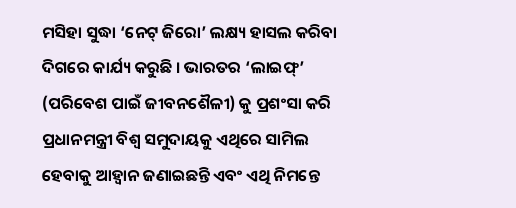ମସିହା ସୁଦ୍ଧା ‘ନେଟ୍ ଜିରୋ’ ଲକ୍ଷ୍ୟ ହାସଲ କରିବା ଦିଗରେ କାର୍ଯ୍ୟ କରୁଛି । ଭାରତର ‘ଲାଇଫ୍’ (ପରିବେଶ ପାଇଁ ଜୀବନଶୈଳୀ) କୁ ପ୍ରଶଂସା କରି ପ୍ରଧାନମନ୍ତ୍ରୀ ବିଶ୍ୱ ସମୁଦାୟକୁ ଏଥିରେ ସାମିଲ ହେବାକୁ ଆହ୍ୱାନ ଜଣାଇଛନ୍ତି ଏବଂ ଏଥି ନିମନ୍ତେ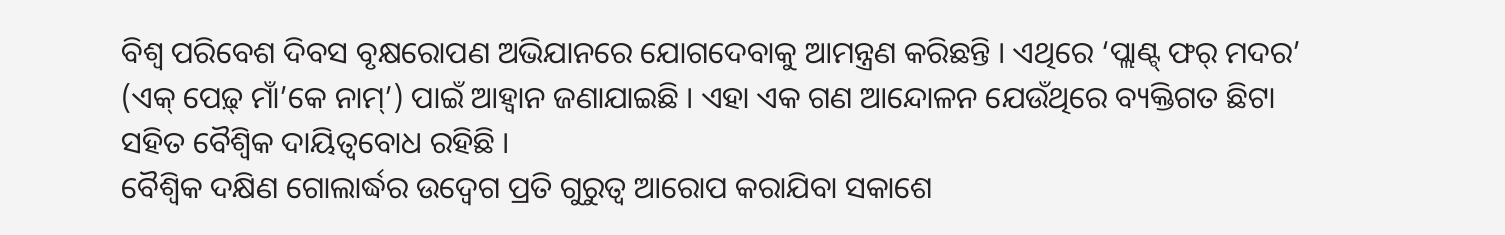ବିଶ୍ୱ ପରିବେଶ ଦିବସ ବୃକ୍ଷରୋପଣ ଅଭିଯାନରେ ଯୋଗଦେବାକୁ ଆମନ୍ତ୍ରଣ କରିଛନ୍ତି । ଏଥିରେ ‘ପ୍ଲାଣ୍ଟ୍ ଫର୍ ମଦର’ (ଏକ୍ ପେଢ଼୍ ମାଁ’କେ ନାମ୍’) ପାଇଁ ଆହ୍ୱାନ ଜଣାଯାଇଛି । ଏହା ଏକ ଗଣ ଆନ୍ଦୋଳନ ଯେଉଁଥିରେ ବ୍ୟକ୍ତିଗତ ଛିଟା ସହିତ ବୈଶ୍ୱିକ ଦାୟିତ୍ୱବୋଧ ରହିଛି ।
ବୈଶ୍ୱିକ ଦକ୍ଷିଣ ଗୋଲାର୍ଦ୍ଧର ଉଦ୍ବେଗ ପ୍ରତି ଗୁରୁତ୍ୱ ଆରୋପ କରାଯିବା ସକାଶେ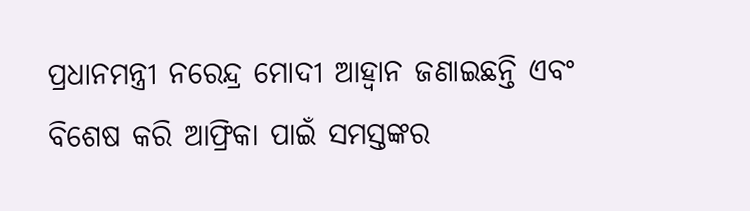ପ୍ରଧାନମନ୍ତ୍ରୀ ନରେନ୍ଦ୍ର ମୋଦୀ ଆହ୍ୱାନ ଜଣାଇଛନ୍ତି ଏବଂ ବିଶେଷ କରି ଆଫ୍ରିକା ପାଇଁ ସମସ୍ତଙ୍କର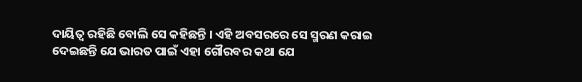ଦାୟିତ୍ୱ ରହିଛି ବୋଲି ସେ କହିଛନ୍ତି । ଏହି ଅବସରରେ ସେ ସ୍ମରଣ କରାଇ ଦେଇଛନ୍ତି ଯେ ଭାରତ ପାଇଁ ଏହା ଗୌରବର କଥା ଯେ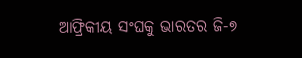ଆଫ୍ରିକୀୟ ସଂଘକୁ ଭାରତର ଜି-୭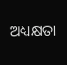ଅଧ୍ୟକ୍ଷତା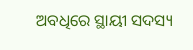ଅବଧିରେ ସ୍ଥାୟୀ ସଦସ୍ୟ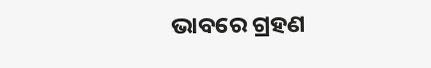ଭାବରେ ଗ୍ରହଣ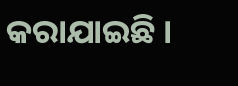କରାଯାଇଛି ।